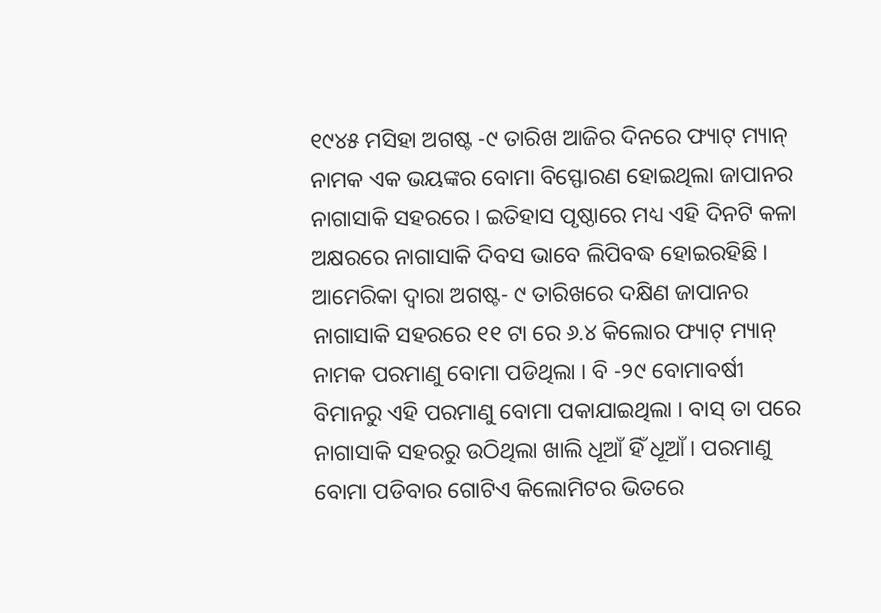୧୯୪୫ ମସିହା ଅଗଷ୍ଟ -୯ ତାରିଖ ଆଜିର ଦିନରେ ଫ୍ୟାଟ୍ ମ୍ୟାନ୍ ନାମକ ଏକ ଭୟଙ୍କର ବୋମା ବିସ୍ଫୋରଣ ହୋଇଥିଲା ଜାପାନର ନାଗାସାକି ସହରରେ । ଇତିହାସ ପୃଷ୍ଠାରେ ମଧ୍ୟ ଏହି ଦିନଟି କଳା ଅକ୍ଷରରେ ନାଗାସାକି ଦିବସ ଭାବେ ଲିପିବଦ୍ଧ ହୋଇରହିଛି । ଆମେରିକା ଦ୍ୱାରା ଅଗଷ୍ଟ- ୯ ତାରିଖରେ ଦକ୍ଷିଣ ଜାପାନର ନାଗାସାକି ସହରରେ ୧୧ ଟା ରେ ୬.୪ କିଲୋର ଫ୍ୟାଟ୍ ମ୍ୟାନ୍ ନାମକ ପରମାଣୁ ବୋମା ପଡିଥିଲା । ବି -୨୯ ବୋମାବର୍ଷୀ ବିମାନରୁ ଏହି ପରମାଣୁ ବୋମା ପକାଯାଇଥିଲା । ବାସ୍ ତା ପରେ ନାଗାସାକି ସହରରୁ ଉଠିଥିଲା ଖାଲି ଧୂଆଁ ହିଁ ଧୂଆଁ । ପରମାଣୁ ବୋମା ପଡିବାର ଗୋଟିଏ କିଲୋମିଟର ଭିତରେ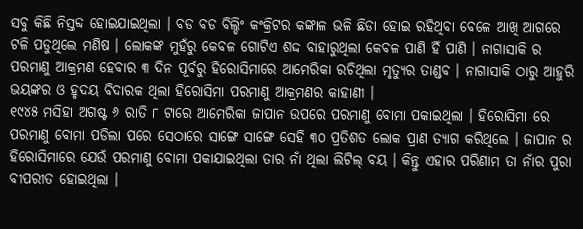ସବୁ କିଛି ନିସ୍ତବ୍ଦ ହୋଇଯାଇଥିଲା । ବଡ ବଡ ବିଲ୍ଡିଂ କଂକ୍ରିଟର କଙ୍କାଳ ଭଳି ଛିଡା ହୋଇ ରହିଥିବା ବେଳେ ଆଖି ଆଗରେ ଟଳି ପଡୁଥିଲେ ମଣିଷ । ଲୋକଙ୍କ ମୁହଁରୁ କେବଳ ଗୋଟିଏ ଶଦ୍ଦ ବାହାରୁଥିଲା କେବଳ ପାଣି ହିଁ ପାଣି । ନାଗାସାକି ର ପରମାଣୁ ଆକ୍ରମଣ ହେବାର ୩ ଦିନ ପୂର୍ବରୁ ହିରୋସିମାରେ ଆମେରିକା ରଚିଥିଲା ମୃତ୍ୟୁର ତାଣ୍ଡବ । ନାଗାସାକି ଠାରୁ ଆହୁରି ଭୟଙ୍କର ଓ ହୃଦୟ ବିଦାରକ ଥିଲା ହିରୋସିମା ପରମାଣୁ ଆକ୍ରମଣର କାହାଣୀ ।
୧୯୪୫ ମସିହା ଅଗଷ୍ଟ ୬ ରାତି ୮ ଟାରେ ଆମେରିକା ଜାପାନ ଉପରେ ପରମାଣୁ ବୋମା ପକାଇଥିଲା । ହିରୋସିମା ରେ ପରମାଣୁ ବୋମା ପଡିଲା ପରେ ସେଠାରେ ସାଙ୍ଗେ ସାଙ୍ଗେ ସେହି ୩୦ ପ୍ରତିଶତ ଲୋକ ପ୍ରାଣ ତ୍ୟାଗ କରିଥିଲେ । ଜାପାନ ର ହିରୋସିମାରେ ଯେଉଁ ପରମାଣୁ ବୋମା ପକାଯାଇଥିଲା ତାର ନାଁ ଥିଲା ଲିଟିଲ୍ ବୟ । କିନ୍ତୁ ଏହାର ପରିଣାମ ତା ନାଁର ପୁରା ବୀପରୀତ ହୋଇଥିଲା ।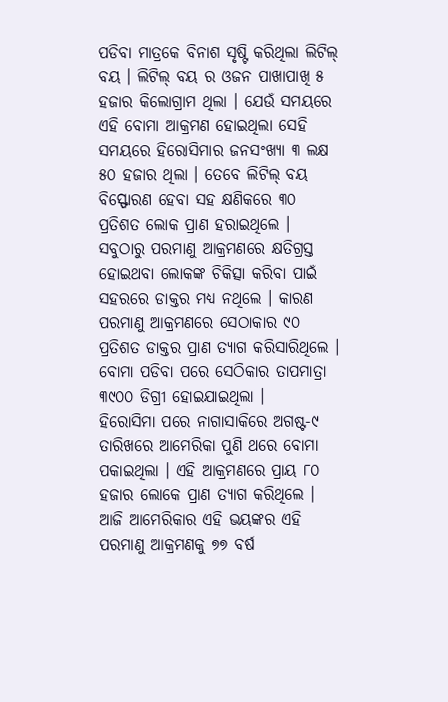ପଡିବା ମାତ୍ରକେ ବିନାଶ ସୃଷ୍ଟି କରିଥିଲା ଲିଟିଲ୍ ବୟ । ଲିଟିଲ୍ ବୟ ର ଓଜନ ପାଖାପାଖି ୫ ହଜାର କିଲୋଗ୍ରାମ ଥିଲା । ଯେଉଁ ସମୟରେ ଏହି ବୋମା ଆକ୍ରମଣ ହୋଇଥିଲା ସେହି ସମୟରେ ହିରୋସିମାର ଜନସଂଖ୍ୟା ୩ ଲକ୍ଷ ୫୦ ହଜାର ଥିଲା । ତେବେ ଲିଟିଲ୍ ବୟ ବିସ୍ଫୋରଣ ହେବା ସହ କ୍ଷଣିକରେ ୩୦ ପ୍ରତିଶତ ଲୋକ ପ୍ରାଣ ହରାଇଥିଲେ । ସବୁଠାରୁ ପରମାଣୁ ଆକ୍ରମଣରେ କ୍ଷତିଗ୍ରସ୍ତ ହୋଇଥବା ଲୋକଙ୍କ ଚିକିତ୍ସା କରିବା ପାଇଁ ସହରରେ ଡାକ୍ତର ମଧ୍ୟ ନଥିଲେ । କାରଣ ପରମାଣୁ ଆକ୍ରମଣରେ ସେଠାକାର ୯୦ ପ୍ରତିଶତ ଡାକ୍ତର ପ୍ରାଣ ତ୍ୟାଗ କରିସାରିଥିଲେ । ବୋମା ପଡିବା ପରେ ସେଠିକାର ତାପମାତ୍ରା ୩୯୦୦ ଡିଗ୍ରୀ ହୋଇଯାଇଥିଲା ।
ହିରୋସିମା ପରେ ନାଗାସାକିରେ ଅଗଷ୍ଟ-୯ ତାରିଖରେ ଆମେରିକା ପୁଣି ଥରେ ବୋମା ପକାଇଥିଲା । ଏହି ଆକ୍ରମଣରେ ପ୍ରାୟ ୮୦ ହଜାର ଲୋକେ ପ୍ରାଣ ତ୍ୟାଗ କରିଥିଲେ । ଆଜି ଆମେରିକାର ଏହି ଭୟଙ୍କର ଏହି ପରମାଣୁ ଆକ୍ରମଣକୁ ୭୭ ବର୍ଷ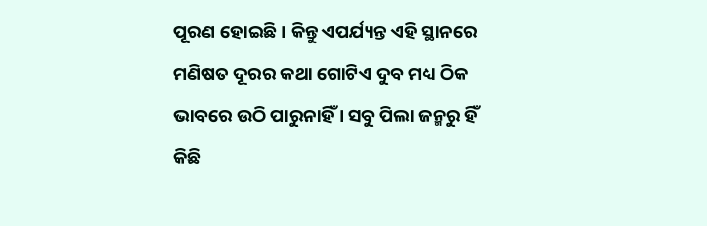ପୂରଣ ହୋଇଛି । କିନ୍ତୁ ଏପର୍ଯ୍ୟନ୍ତ ଏହି ସ୍ଥାନରେ ମଣିଷତ ଦୂରର କଥା ଗୋଟିଏ ଦୁବ ମଧ୍ୟ ଠିକ ଭାବରେ ଉଠି ପାରୁନାହିଁ । ସବୁ ପିଲା ଜନ୍ମରୁ ହିଁ କିଛି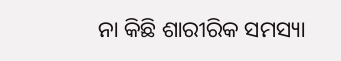ନା କିଛି ଶାରୀରିକ ସମସ୍ୟା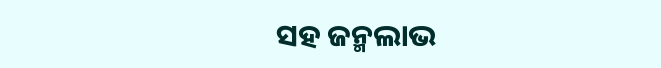ସହ ଜନ୍ମଲାଭ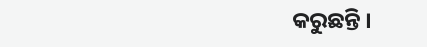କରୁଛନ୍ତି ।